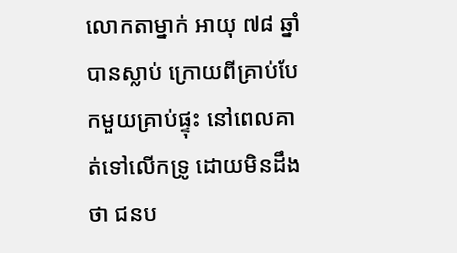លោកតាម្នាក់ អាយុ ៧៨ ឆ្នាំ បានស្លាប់ ក្រោយពីគ្រាប់បែកមួយគ្រាប់ផ្ទុះ នៅពេលគាត់ទៅលើកទ្រូ ដោយមិនដឹងថា ជនប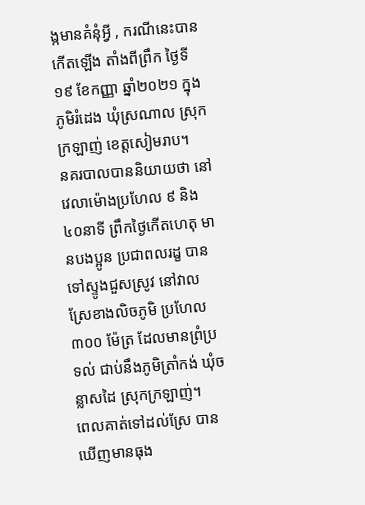ង្កមានគំនុំអ្វី , ករណីនេះបានកើតឡើង តាំងពីព្រឹក ថ្ងៃទី១៩ ខែកញ្ញា ឆ្នាំ២០២១ ក្នុងភូមិរំដេង ឃុំស្រណាល ស្រុកក្រឡាញ់ ខេត្តសៀមរាប។
នគរបាលបាននិយាយថា នៅវេលាម៉ោងប្រហែល ៩ និង៤០នាទី ព្រឹកថ្ងៃកើតហេតុ មានបងប្អូន ប្រជាពលរដ្ខ បានទៅស្ទូងជួសស្រូវ នៅវាលស្រែខាងលិចភូមិ ប្រហែល ៣០០ ម៉ែត្រ ដែលមានព្រំប្រទល់ ជាប់នឹងភូមិត្រាំកង់ ឃុំចន្លាសដៃ ស្រុកក្រឡាញ់។
ពេលគាត់ទៅដល់ស្រែ បានឃើញមានធុង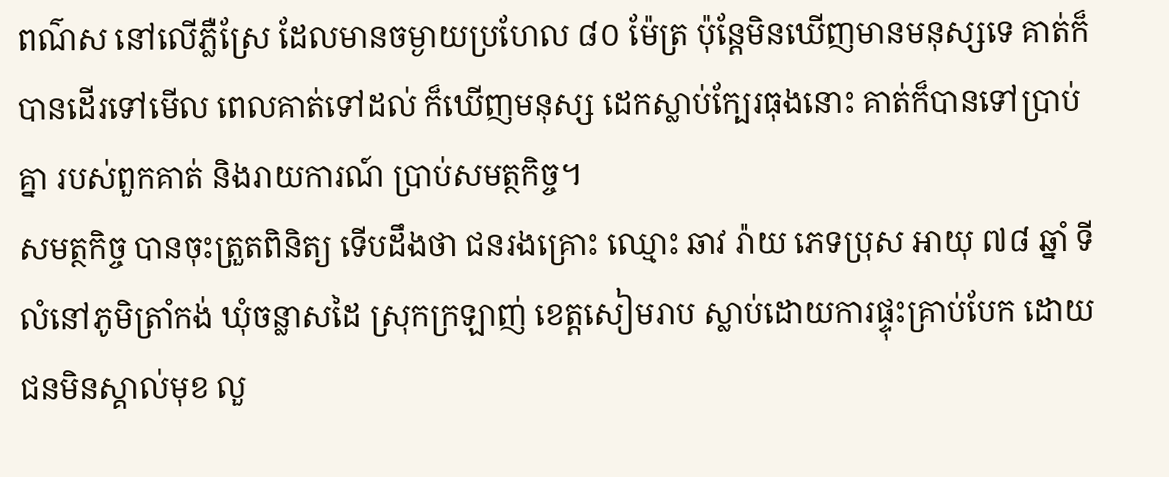ពណ៌ស នៅលើភ្លឺស្រែ ដែលមានចម្ងាយប្រហែល ៨០ ម៉ែត្រ ប៉ុន្តែមិនឃើញមានមនុស្សទេ គាត់ក៏បានដើរទៅមើល ពេលគាត់ទៅដល់ ក៏ឃើញមនុស្ស ដេកស្លាប់ក្បែរធុងនោះ គាត់ក៏បានទៅប្រាប់គ្នា របស់ពួកគាត់ និងរាយការណ៍ ប្រាប់សមត្ថកិច្ច។
សមត្ថកិច្ច បានចុះត្រួតពិនិត្យ ទើបដឹងថា ជនរងគ្រោះ ឈ្មោះ ឆាវ រ៉ាយ ភេទប្រុស អាយុ ៧៨ ឆ្នាំ ទីលំនៅភូមិត្រាំកង់ ឃុំចន្លាសដៃ ស្រុកក្រឡាញ់ ខេត្តសៀមរាប ស្លាប់ដោយការផ្ទុះគ្រាប់បែក ដោយជនមិនស្គាល់មុខ លួ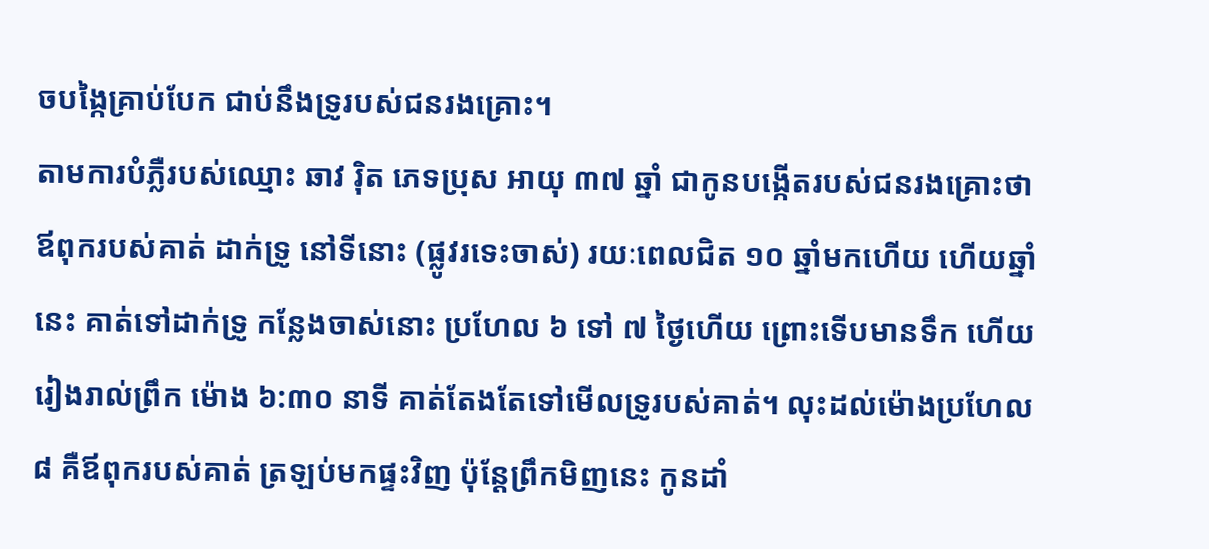ចបង្កៃគ្រាប់បែក ជាប់នឹងទ្រូរបស់ជនរងគ្រោះ។
តាមការបំភ្លឺរបស់ឈ្មោះ ឆាវ រ៉ិត ភេទប្រុស អាយុ ៣៧ ឆ្នាំ ជាកូនបង្កើតរបស់ជនរងគ្រោះថា ឪពុករបស់គាត់ ដាក់ទ្រូ នៅទីនោះ (ផ្លូវរទេះចាស់) រយៈពេលជិត ១០ ឆ្នាំមកហើយ ហើយឆ្នាំនេះ គាត់ទៅដាក់ទ្រូ កន្លែងចាស់នោះ ប្រហែល ៦ ទៅ ៧ ថ្ងៃហើយ ព្រោះទើបមានទឹក ហើយរៀងរាល់ព្រឹក ម៉ោង ៦:៣០ នាទី គាត់តែងតែទៅមើលទ្រូរបស់គាត់។ លុះដល់ម៉ោងប្រហែល ៨ គឺឪពុករបស់គាត់ ត្រឡប់មកផ្ទះវិញ ប៉ុន្តែព្រឹកមិញនេះ កូនដាំ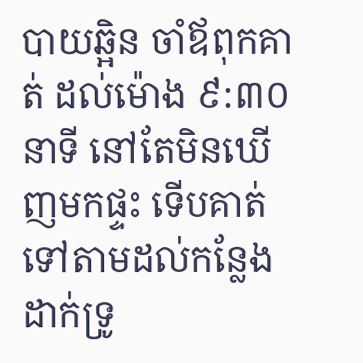បាយឆ្អិន ចាំឪពុកគាត់ ដល់ម៉ោង ៩:៣០នាទី នៅតែមិនឃើញមកផ្ទះ ទើបគាត់ទៅតាមដល់កន្លែងដាក់ទ្រូ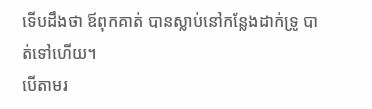ទើបដឹងថា ឪពុកគាត់ បានស្លាប់នៅកន្លែងដាក់ទ្រូ បាត់ទៅហើយ។
បើតាមរ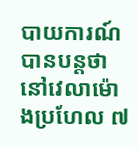បាយការណ៍ បានបន្តថា នៅវេលាម៉ោងប្រហែល ៧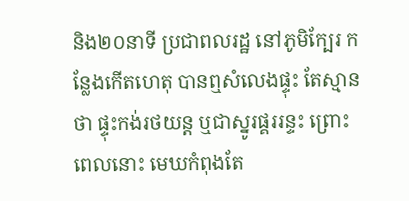និង២០នាទី ប្រជាពលរដ្ឋ នៅភូមិក្បែរ កន្លែងកើតហេតុ បានឮសំលេងផ្ទុះ តែស្មានថា ផ្ទុះកង់រថយន្ត ឬជាស្នូរផ្គររន្ទះ ព្រោះពេលនោះ មេឃកំពុងតែ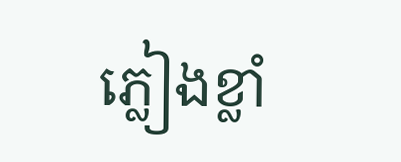ភ្លៀងខ្លាំ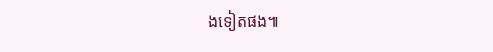ងទៀតផង៕